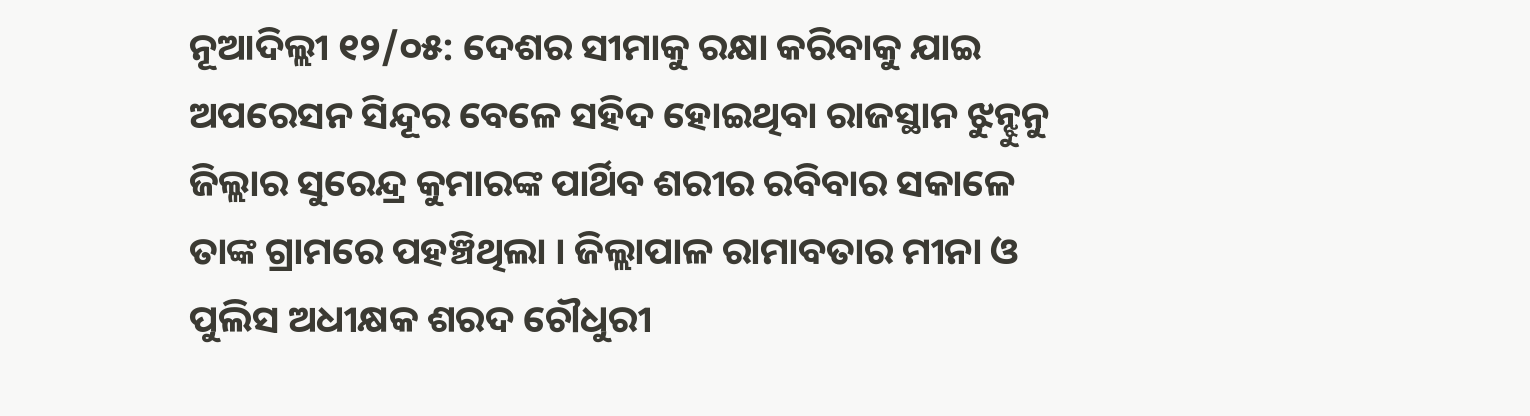ନୂଆଦିଲ୍ଲୀ ୧୨/୦୫: ଦେଶର ସୀମାକୁ ରକ୍ଷା କରିବାକୁ ଯାଇ ଅପରେସନ ସିନ୍ଦୂର ବେଳେ ସହିଦ ହୋଇଥିବା ରାଜସ୍ଥାନ ଝୁନ୍ଝୁନୁ ଜିଲ୍ଲାର ସୁରେନ୍ଦ୍ର କୁମାରଙ୍କ ପାର୍ଥିବ ଶରୀର ରବିବାର ସକାଳେ ତାଙ୍କ ଗ୍ରାମରେ ପହଞ୍ଚିଥିଲା । ଜିଲ୍ଲାପାଳ ରାମାବତାର ମୀନା ଓ ପୁଲିସ ଅଧୀକ୍ଷକ ଶରଦ ଚୌଧୁରୀ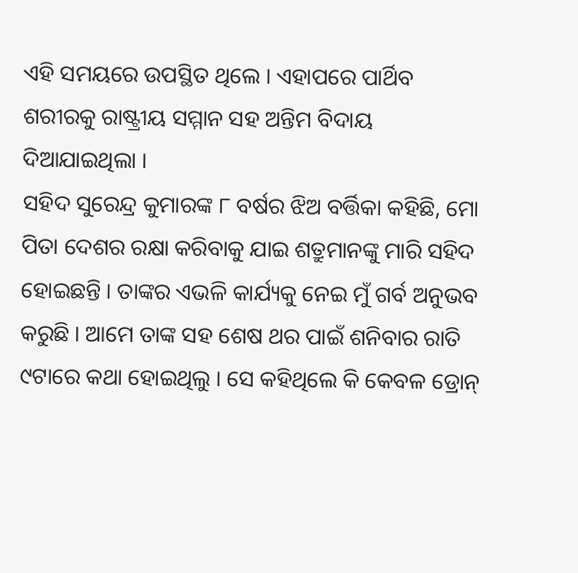ଏହି ସମୟରେ ଉପସ୍ଥିତ ଥିଲେ । ଏହାପରେ ପାର୍ଥିବ ଶରୀରକୁ ରାଷ୍ଟ୍ରୀୟ ସମ୍ମାନ ସହ ଅନ୍ତିମ ବିଦାୟ ଦିଆଯାଇଥିଲା ।
ସହିଦ ସୁରେନ୍ଦ୍ର କୁମାରଙ୍କ ୮ ବର୍ଷର ଝିଅ ବର୍ତ୍ତିକା କହିଛି, ମୋ ପିତା ଦେଶର ରକ୍ଷା କରିବାକୁ ଯାଇ ଶତ୍ରୁମାନଙ୍କୁ ମାରି ସହିଦ ହୋଇଛନ୍ତି । ତାଙ୍କର ଏଭଳି କାର୍ଯ୍ୟକୁ ନେଇ ମୁଁ ଗର୍ବ ଅନୁଭବ କରୁଛି । ଆମେ ତାଙ୍କ ସହ ଶେଷ ଥର ପାଇଁ ଶନିବାର ରାତି ୯ଟାରେ କଥା ହୋଇଥିଲୁ । ସେ କହିଥିଲେ କି କେବଳ ଡ୍ରୋନ୍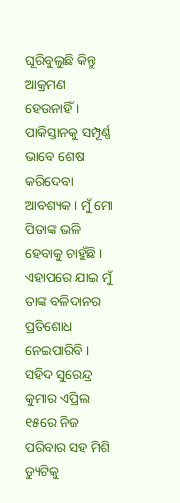ଘୂରିବୁଲୁଛି କିନ୍ତୁ ଆକ୍ରମଣ ହେଉନାହିଁ । ପାକିସ୍ତାନକୁ ସମ୍ପୂର୍ଣ୍ଣ ଭାବେ ଶେଷ କରିଦେବା ଆବଶ୍ୟକ । ମୁଁ ମୋ ପିତାଙ୍କ ଭଳି ହେବାକୁ ଚାହୁଁଛି । ଏହାପରେ ଯାଇ ମୁଁ ତାଙ୍କ ବଳିଦାନର ପ୍ରତିଶୋଧ ନେଇପାରିବି ।
ସହିଦ ସୁରେନ୍ଦ୍ର କୁମାର ଏପ୍ରିଲ ୧୫ରେ ନିଜ ପରିବାର ସହ ମିଶି ଡ୍ୟୁଟିକୁ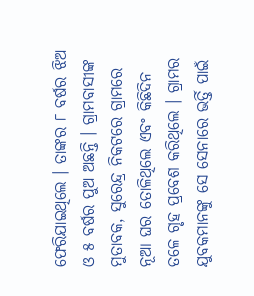ଫେରିଯାଇଥିଲେ । ତାଙ୍କର ୮ ବର୍ଷର ଝିଅ ଓ ୫ ବର୍ଷର ପୁଅ ଅଛନ୍ତି । ଗ୍ରାମବାସୀଙ୍କ ମୁତାବକ, ସୁରେନ୍ଦ୍ର ନିକଟରେ ଗ୍ରାମରେ ନୂଆ ଘର ତୋଳିଥିଲେ ଏବଂ କିଛିଦିନ ତଳେ ଗୃହ ପ୍ରବେଶ କରିଥିଲେ । ଗ୍ରାମର ଯୁବକମାନଙ୍କୁ ସେ ସେନାରେ ଭର୍ତ୍ତି ପାଇଁ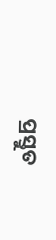ପ୍ରସ୍ତୁତ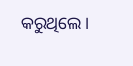କରୁଥିଲେ।